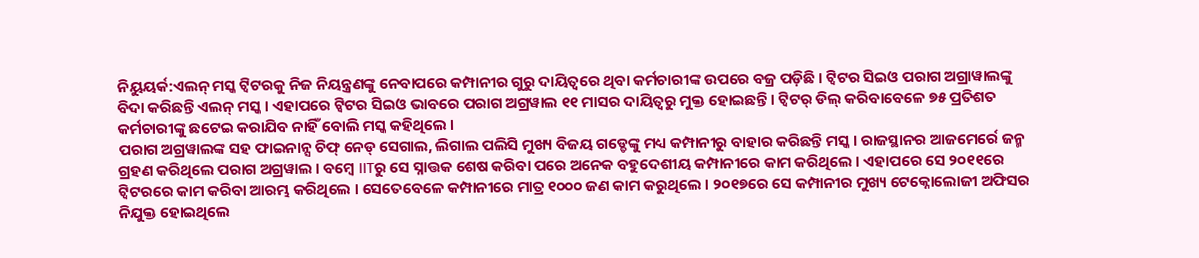ନିୟୁୟର୍କ:ଏଲନ୍ ମସ୍କ ଟ୍ବିଟରକୁ ନିଜ ନିୟନ୍ତ୍ରଣଙ୍କୁ ନେବାପରେ କମ୍ପାନୀର ଗୁରୁ ଦାୟିତ୍ବରେ ଥିବା କର୍ମଚାରୀଙ୍କ ଉପରେ ବଜ୍ର ପଡ଼ିଛି । ଟ୍ବିଟର ସିଇଓ ପରାଗ ଅଗ୍ରାୱାଲଙ୍କୁ ବିଦା କରିଛନ୍ତି ଏଲନ୍ ମସ୍କ । ଏହାପରେ ଟ୍ବିଟର ସିଇଓ ଭାବରେ ପରାଗ ଅଗ୍ରୱାଲ ୧୧ ମାସର ଦାୟିତ୍ବରୁ ମୁକ୍ତ ହୋଇଛନ୍ତି । ଟ୍ବିଟର୍ ଡିଲ୍ କରିବାବେଳେ ୭୫ ପ୍ରତିଶତ କର୍ମଚାରୀଙ୍କୁ ଛଟେଇ କରାଯିବ ନାହିଁ ବୋଲି ମସ୍କ କହିଥିଲେ ।
ପରାଗ ଅଗ୍ରୱାଲଙ୍କ ସହ ଫାଇନାନ୍ସ ଚିଫ୍ ନେଡ୍ ସେଗାଲ, ଲିଗାଲ ପଲିସି ମୁଖ୍ୟ ବିଜୟ ଗଡ୍ଡେଙ୍କୁ ମଧ୍ୟ କମ୍ପାନୀରୁ ବାହାର କରିଛନ୍ତି ମସ୍କ । ରାଜସ୍ଥାନର ଆଜମେର୍ରେ ଜନ୍ମ ଗ୍ରହଣ କରିଥିଲେ ପରାଗ ଅଗ୍ରୱାଲ । ବମ୍ବେ IITରୁ ସେ ସ୍ନାତ୍ତକ ଶେଷ କରିବା ପରେ ଅନେକ ବହୁଦେଶୀୟ କମ୍ପାନୀରେ କାମ କରିଥିଲେ । ଏହାପରେ ସେ ୨୦୧୧ରେ ଟ୍ବିଟରରେ କାମ କରିବା ଆରମ୍ଭ କରିଥିଲେ । ସେତେବେଳେ କମ୍ପାନୀରେ ମାତ୍ର ୧୦୦୦ ଜଣ କାମ କରୁଥିଲେ । ୨୦୧୭ରେ ସେ କମ୍ପାନୀର ମୁଖ୍ୟ ଟେକ୍ନୋଲୋଜୀ ଅଫିସର ନିଯୁକ୍ତ ହୋଇଥିଲେ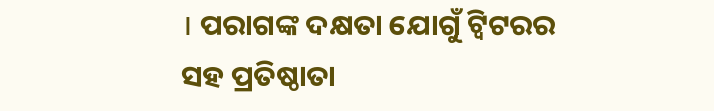। ପରାଗଙ୍କ ଦକ୍ଷତା ଯୋଗୁଁ ଟ୍ବିଟରର ସହ ପ୍ରତିଷ୍ଠାତା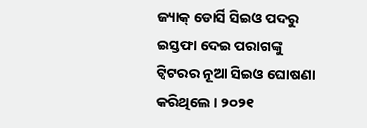ଜ୍ୟାକ୍ ଡୋର୍ସି ସିଇଓ ପଦରୁ ଇସ୍ତଫା ଦେଇ ପରାଗଙ୍କୁ ଟ୍ବିଟରର ନୂଆ ସିଇଓ ଘୋଷଣା କରିଥିଲେ । ୨୦୨୧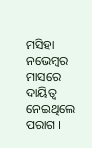ମସିହା ନଭେମ୍ବର ମାସରେ ଦାୟିତ୍ବ ନେଇଥିଲେ ପରାଗ ।